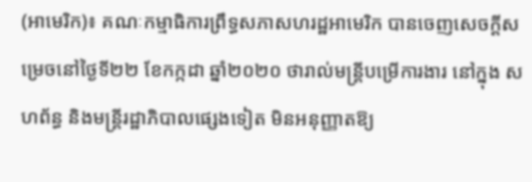(អាមេរិក)៖ គណៈកម្មាធិការព្រឹទ្ធសភាសហរដ្ឋអាមេរិក បានចេញសេចក្ដីសម្រេចនៅថ្ងៃទី២២ ខែកក្កដា ឆ្នាំ២០២០ ថារាល់មន្ត្រីបម្រើការងារ នៅក្នុង សហព័ន្ធ និងមន្ត្រីរដ្ឋាភិបាលផ្សេងទៀត មិនអនុញ្ញាតឱ្យ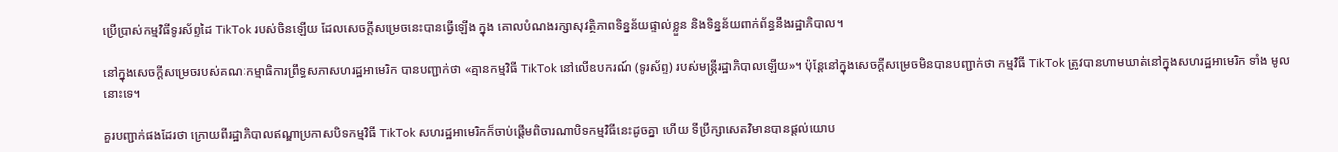ប្រើប្រាស់កម្មវិធីទូរស័ព្ទដៃ TikTok របស់ចិនឡើយ ដែលសេចក្ដីសម្រេចនេះបានធ្វើឡើង ក្នុង គោលបំណងរក្សាសុវត្ថិភាពទិន្នន័យផ្ទាល់ខ្លួន និងទិន្នន័យពាក់ព័ន្ធនឹងរដ្ឋាភិបាល។

នៅក្នុងសេចក្ដីសម្រេចរបស់គណៈកម្មាធិការព្រឹទ្ធសភាសហរដ្ឋអាមេរិក បានបញ្ជាក់ថា «គ្មានកម្មវិធី TikTok នៅលើឧបករណ៍ (ទូរស័ព្ទ) របស់មន្ត្រីរដ្ឋាភិបាលឡើយ»។ ប៉ុន្តែនៅក្នុងសេចក្ដីសម្រេចមិនបានបញ្ជាក់ថា កម្មវិធី TikTok ត្រូវបានហាមឃាត់នៅក្នុងសហរដ្ឋអាមេរិក ទាំង មូល នោះទេ។

គួរបញ្ជាក់ផងដែរថា ក្រោយពីរដ្ឋាភិបាលឥណ្ឌាប្រកាសបិទកម្មវិធី TikTok សហរដ្ឋអាមេរិកក៏ចាប់ផ្ដើមពិចារណាបិទកម្មវិធីនេះដូចគ្នា ហើយ ទីប្រឹក្សាសេតវិមានបានផ្ដល់យោប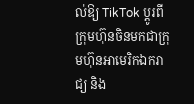ល់ឱ្យ TikTok ប្ដូរពីក្រុមហ៊ុនចិនមកជាក្រុមហ៊ុនអាមេរិកឯករាជ្យ និង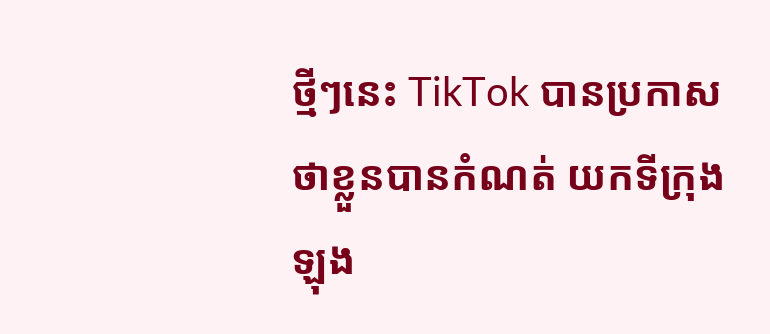ថ្មីៗនេះ TikTok បានប្រកាសថាខ្លួនបានកំណត់ យកទីក្រុងឡុង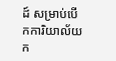ដ៍ សម្រាប់បើកការិយាល័យក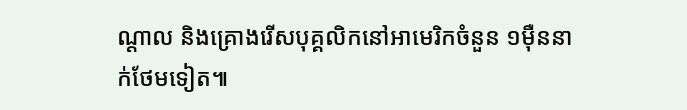ណ្ដាល និងគ្រោងរើសបុគ្គលិកនៅអាមេរិកចំនួន ១ម៉ឺននាក់ថែមទៀត៕